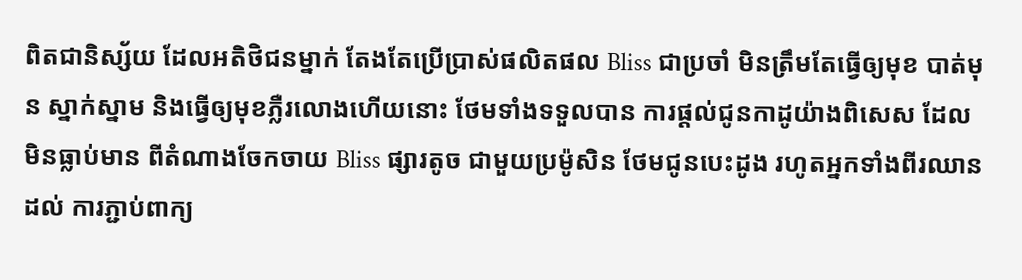ពិតជានិស្ស័យ ដែលអតិថិជនម្នាក់ តែងតែប្រើប្រាស់ផលិតផល Bliss ជាប្រចាំ មិនត្រឹមតែធ្វើឲ្យមុខ បាត់មុន ស្នាក់ស្នាម និងធ្វើឲ្យមុខភ្លឺរលោងហើយនោះ ថែមទាំងទទួលបាន ការផ្តល់ជូនកាដូយ៉ាងពិសេស ដែលមិនធ្លាប់មាន ពីតំណាងចែកចាយ Bliss ផ្សារតូច ជាមួយប្រម៉ូសិន ថែមជូនបេះដូង រហូតអ្នកទាំងពីរឈានដល់ ការភ្ជាប់ពាក្យ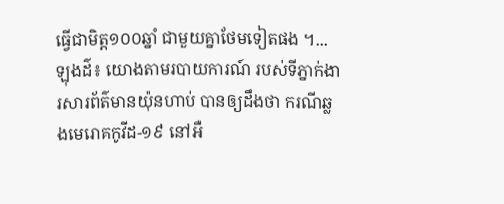ធ្វើជាមិត្ត១០០ឆ្នាំ ជាមួយគ្នាថែមទៀតផង ។...
ឡុងដ៌៖ យោងតាមរបាយការណ៍ របស់ទីភ្នាក់ងារសារព័ត៌មានយ៉ុនហាប់ បានឲ្យដឹងថា ករណីឆ្លងមេរោគកូវីដ-១៩ នៅអឺ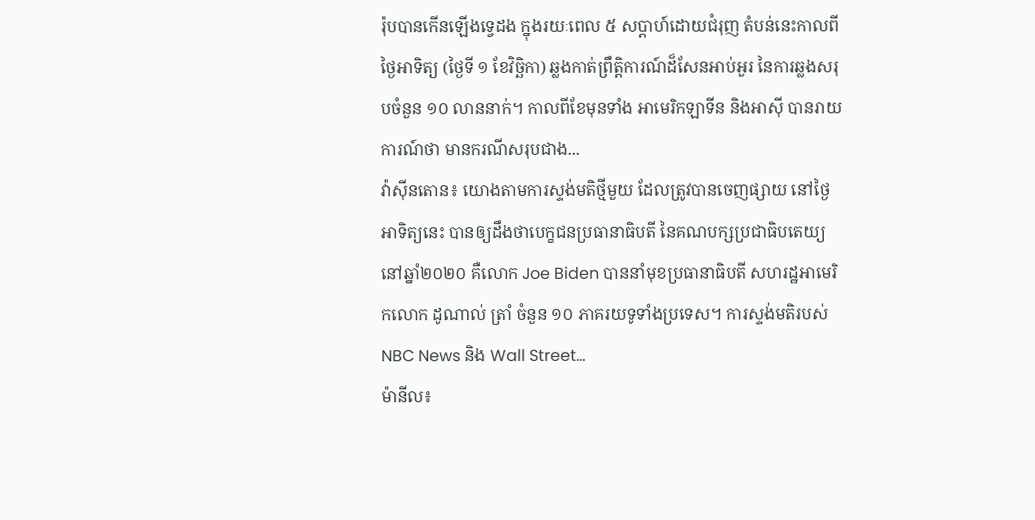រ៉ុបបានកើនឡើងទ្វេដង ក្នុងរយៈពេល ៥ សប្តាហ៍ដោយជំរុញ តំបន់នេះកាលពីថ្ងៃអាទិត្យ (ថ្ងៃទី ១ ខែវិច្ឆិកា) ឆ្លងកាត់ព្រឹត្តិការណ៍ដ៏សែនអាប់អួរ នៃការឆ្លងសរុបចំនួន ១០ លាននាក់។ កាលពីខែមុនទាំង អាមេរិកឡាទីន និងអាស៊ី បានរាយការណ៍ថា មានករណីសរុបជាង...
វ៉ាស៊ីនតោន៖ យោងតាមការស្ទង់មតិថ្មីមួយ ដែលត្រូវបានចេញផ្សាយ នៅថ្ងៃអាទិត្យនេះ បានឲ្យដឹងថាបេក្ខជនប្រធានាធិបតី នៃគណបក្សប្រជាធិបតេយ្យនៅឆ្នាំ២០២០ គឺលោក Joe Biden បាននាំមុខប្រធានាធិបតី សហរដ្ឋអាមេរិកលោក ដូណាល់ ត្រាំ ចំនួន ១០ ភាគរយទូទាំងប្រទេស។ ការស្ទង់មតិរបស់ NBC News និង Wall Street...
ម៉ានីល៖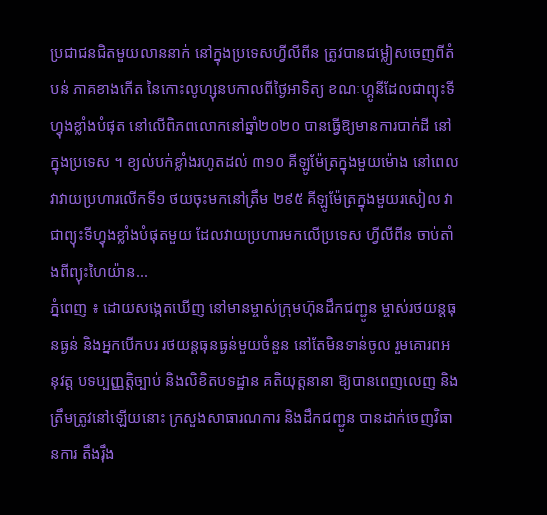ប្រជាជនជិតមួយលាននាក់ នៅក្នុងប្រទេសហ្វីលីពីន ត្រូវបានជម្លៀសចេញពីតំបន់ ភាគខាងកើត នៃកោះលូហ្សុនបកាលពីថ្ងៃអាទិត្យ ខណៈហ្គូនីដែលជាព្យុះទីហ្វុងខ្លាំងបំផុត នៅលើពិភពលោកនៅឆ្នាំ២០២០ បានធ្វើឱ្យមានការបាក់ដី នៅក្នុងប្រទេស ។ ខ្យល់បក់ខ្លាំងរហូតដល់ ៣១០ គីឡូម៉ែត្រក្នុងមួយម៉ោង នៅពេលវាវាយប្រហារលើកទី១ ថយចុះមកនៅត្រឹម ២៩៥ គីឡូម៉ែត្រក្នុងមួយរសៀល វាជាព្យុះទីហ្វុងខ្លាំងបំផុតមួយ ដែលវាយប្រហារមកលើប្រទេស ហ្វីលីពីន ចាប់តាំងពីព្យុះហៃយ៉ាន...
ភ្នំពេញ ៖ ដោយសង្កេតឃើញ នៅមានម្ចាស់ក្រុមហ៊ុនដឹកជញ្ជូន ម្ចាស់រថយន្តធុនធ្ងន់ និងអ្នកបើកបរ រថយន្តធុនធ្ងន់មួយចំនួន នៅតែមិនទាន់ចូល រួមគោរពអនុវត្ត បទប្បញ្ញត្តិច្បាប់ និងលិខិតបទដ្ឋាន គតិយុត្តនានា ឱ្យបានពេញលេញ និងត្រឹមត្រូវនៅឡើយនោះ ក្រសួងសាធារណការ និងដឹកជញ្ជូន បានដាក់ចេញវិធានការ តឹងរ៉ឹង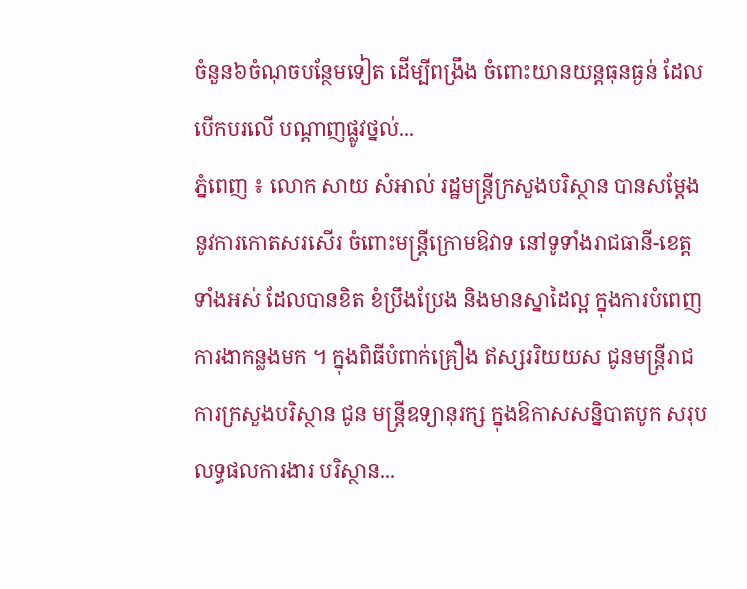ចំនួន៦ចំណុចបន្ថែមទៀត ដើម្បីពង្រឹង ចំពោះយានយន្តធុនធ្ងន់ ដែលបើកបរលើ បណ្តាញផ្លូវថ្នល់...
ភ្នំពេញ ៖ លោក សាយ សំអាល់ រដ្ឋមន្រ្តីក្រសួងបរិស្ថាន បានសម្ដែងនូវការកោតសរសើរ ចំពោះមន្រ្តីក្រោមឱវាទ នៅទូទាំងរាជធានី-ខេត្តទាំងអស់ ដែលបានខិត ខំប្រឹងប្រែង និងមានស្នាដៃល្អ ក្នុងការបំពេញការងាកន្លងមក ។ ក្នុងពិធីបំពាក់គ្រឿង ឥស្សររិយយស ជូនមន្រ្តីរាជការក្រសួងបរិស្ថាន ជូន មន្រ្តីឧទ្យានុរក្ស ក្នុងឱកាសសន្និបាតបូក សរុបលទ្ធផលការងារ បរិស្ថាន...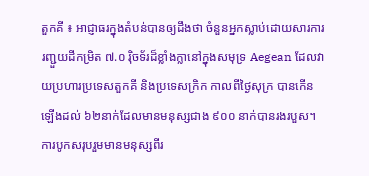តួកគី ៖ អាជ្ញាធរក្នុងតំបន់បានឲ្យដឹងថា ចំនួនអ្នកស្លាប់ដោយសារការរញ្ជួយដីកម្រិត ៧.០ រ៉ិចទ័រដ៏ខ្លាំងក្លានៅក្នុងសមុទ្រ Aegean ដែលវាយប្រហារប្រទេសតួកគី និងប្រទេសក្រិក កាលពីថ្ងៃសុក្រ បានកើនឡើងដល់ ៦២នាក់ដែលមានមនុស្សជាង ៩០០ នាក់បានរងរបួស។ ការបូកសរុបរួមមានមនុស្សពីរ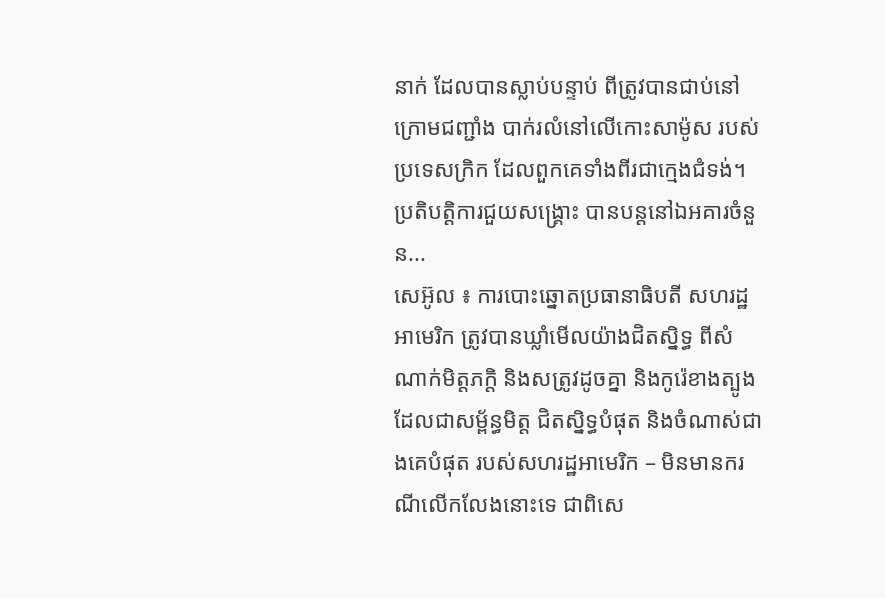នាក់ ដែលបានស្លាប់បន្ទាប់ ពីត្រូវបានជាប់នៅក្រោមជញ្ជាំង បាក់រលំនៅលើកោះសាម៉ូស របស់ប្រទេសក្រិក ដែលពួកគេទាំងពីរជាក្មេងជំទង់។ ប្រតិបត្ដិការជួយសង្គ្រោះ បានបន្តនៅឯអគារចំនួន...
សេអ៊ូល ៖ ការបោះឆ្នោតប្រធានាធិបតី សហរដ្ឋអាមេរិក ត្រូវបានឃ្លាំមើលយ៉ាងជិតស្និទ្ធ ពីសំណាក់មិត្តភក្តិ និងសត្រូវដូចគ្នា និងកូរ៉េខាងត្បូង ដែលជាសម្ព័ន្ធមិត្ត ជិតស្និទ្ធបំផុត និងចំណាស់ជាងគេបំផុត របស់សហរដ្ឋអាមេរិក – មិនមានករណីលើកលែងនោះទេ ជាពិសេ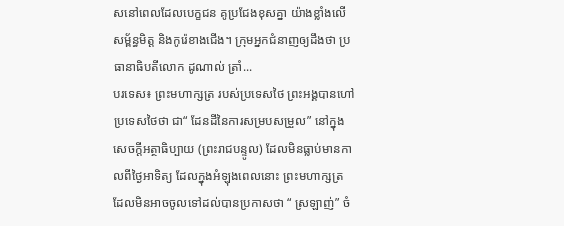សនៅពេលដែលបេក្ខជន គូប្រជែងខុសគ្នា យ៉ាងខ្លាំងលើសម្ព័ន្ធមិត្ត និងកូរ៉េខាងជើង។ ក្រុមអ្នកជំនាញឲ្យដឹងថា ប្រធានាធិបតីលោក ដូណាល់ ត្រាំ...
បរទេស៖ ព្រះមហាក្សត្រ របស់ប្រទេសថៃ ព្រះអង្គបានហៅប្រទេសថៃថា ជា“ ដែនដីនៃការសម្របសម្រួល” នៅក្នុងសេចក្តីអត្ថាធិប្បាយ (ព្រះរាជបន្ទូល) ដែលមិនធ្លាប់មានកាលពីថ្ងៃអាទិត្យ ដែលក្នុងអំឡុងពេលនោះ ព្រះមហាក្សត្រ ដែលមិនអាចចូលទៅដល់បានប្រកាសថា “ ស្រឡាញ់” ចំ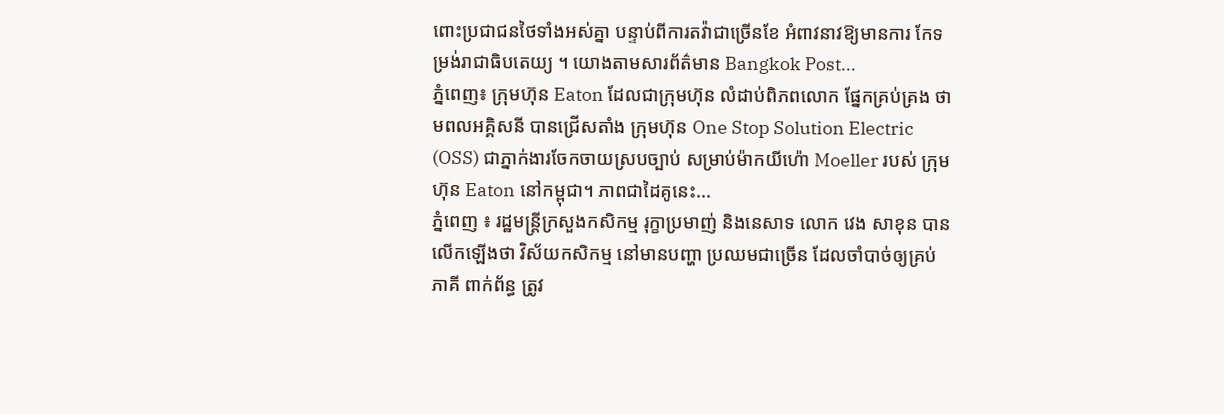ពោះប្រជាជនថៃទាំងអស់គ្នា បន្ទាប់ពីការតវ៉ាជាច្រើនខែ អំពាវនាវឱ្យមានការ កែទម្រង់រាជាធិបតេយ្យ ។ យោងតាមសារព័ត៌មាន Bangkok Post...
ភ្នំពេញ៖ ក្រុមហ៊ុន Eaton ដែលជាក្រុមហ៊ុន លំដាប់ពិភពលោក ផ្នែកគ្រប់គ្រង ថាមពលអគិ្គសនី បានជ្រើសតាំង ក្រុមហ៊ុន One Stop Solution Electric (OSS) ជាភ្នាក់ងារចែកចាយស្របច្បាប់ សម្រាប់ម៉ាកយីហ៉ោ Moeller របស់ ក្រុមហ៊ុន Eaton នៅកម្ពុជា។ ភាពជាដៃគូនេះ...
ភ្នំពេញ ៖ រដ្ឋមន្រ្តីក្រសួងកសិកម្ម រុក្ខាប្រមាញ់ និងនេសាទ លោក វេង សាខុន បានលើកឡើងថា វិស័យកសិកម្ម នៅមានបញ្ហា ប្រឈមជាច្រើន ដែលចាំបាច់ឲ្យគ្រប់ភាគី ពាក់ព័ន្ធ ត្រូវ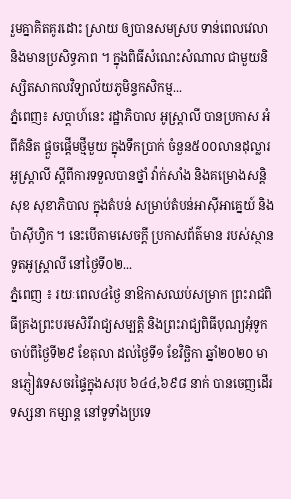រួមគ្នាគិតគូរដោះ ស្រាយ ឲ្យបានសមស្រប ទាន់ពេលវេលា និងមានប្រសិទ្ធភាព ។ ក្នុងពិធីសំណេះសំណាល ជាមួយនិស្សិតសាកលវិទ្យាល័យភូមិន្ទកសិកម្ម...
ភ្នំពេញ៖ សប្តាហ៍នេះ រដ្ឋាភិបាល អូស្ត្រាលី បានប្រកាស អំពីគំនិត ផ្តួចផ្តើមថ្មីមួយ ក្នុងទឹកប្រាក់ ចំនួន៥០០លានដុល្លារអូស្ត្រាលី ស្តីពីការទទួលបានថ្នាំ វ៉ាក់សាំង និងគម្រោងសន្តិសុខ សុខាភិបាល ក្នុងតំបន់ សម្រាប់តំបន់អាស៊ីអាគ្នេយ៍ និង ប៉ាស៊ីហ្វិក ។ នេះបើតាមសេចក្តី ប្រកាសព័ត៌មាន របស់ស្ថានទូតអូស្រ្តាលី នៅថ្ងៃទី០២...
ភ្នំពេញ ៖ រយៈពេល៤ថ្ងៃ នាឱកាសឈប់សម្រាក ព្រះរាជពិធីគ្រងព្រះបរមសិរីរាជ្យសម្បត្តិ និងព្រះរាជ្យពិធីបុណ្យអុំទូក ចាប់ពីថ្ងៃទី២៩ ខែតុលា ដល់ថ្ងៃទី១ ខែវិច្ឆិកា ឆ្នាំ២០២០ មានភ្ញៀវទេសចរផ្ទៃក្នុងសរុប ៦៤៤,៦៩៨ នាក់ បានចេញដើរទស្សនា កម្សាន្ត នៅទូទាំងប្រទេ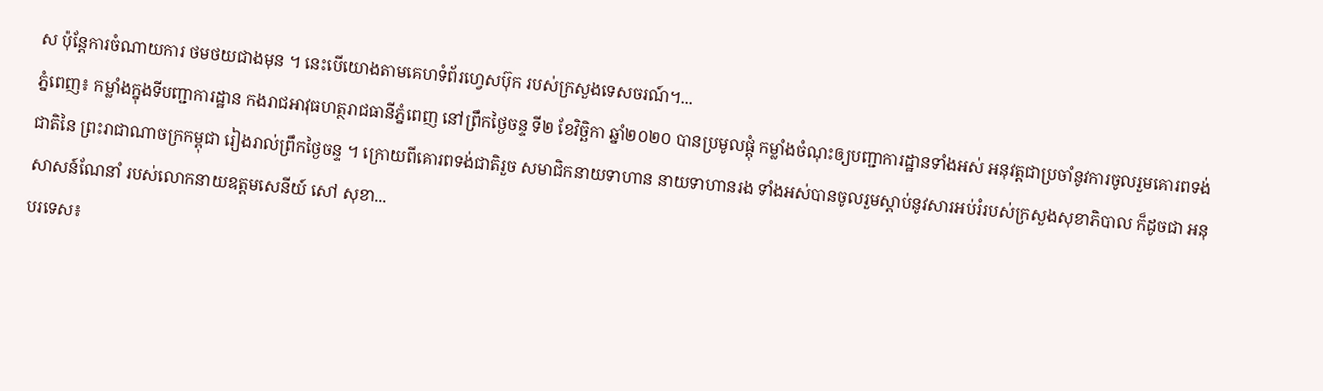ស ប៉ុន្តែការចំណាយការ ថមថយជាងមុន ។ នេះបើយោងតាមគេហទំព័រហ្វេសប៊ុក របស់ក្រសួងទេសចរណ៍។...
ភ្នំពេញ៖ កម្លាំងក្នុងទីបញ្ជាការដ្ឋាន កងរាជអាវុធហត្ថរាជធានីភ្នំពេញ នៅព្រឹកថ្ងៃចន្ទ ទី២ ខែវិច្ឆិកា ឆ្នាំ២០២០ បានប្រមូលផ្តុំ កម្លាំងចំណុះឲ្យបញ្ជាការដ្ឋានទាំងអស់ អនុវត្តជាប្រចាំនូវការចូលរួមគោរពទង់ជាតិនៃ ព្រះរាជាណាចក្រកម្ពុជា រៀងរាល់ព្រឹកថ្ងៃចន្ទ ។ ក្រោយពីគោរពទង់ជាតិរួច សមាជិកនាយទាហាន នាយទាហានរង ទាំងអស់បានចូលរួមស្តាប់នូវសារអប់រំរបស់ក្រសួងសុខាភិបាល ក៏ដូចជា អនុសាសន៍ណែនាំ របស់លោកនាយឧត្តមសេនីយ៍ សៅ សុខា...
បរទេស៖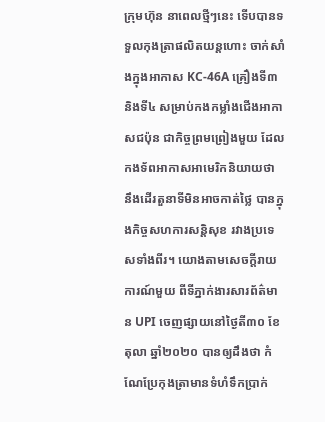ក្រុមហ៊ុន នាពេលថ្មីៗនេះ ទើបបានទទួលកុងត្រាផលិតយន្តហោះ ចាក់សាំងក្នុងអាកាស KC-46A គ្រឿងទី៣និងទី៤ សម្រាប់កងកម្លាំងជើងអាកាសជប៉ុន ជាកិច្ចព្រមព្រៀងមួយ ដែលកងទ័ពអាកាសអាមេរិកនិយាយថា នឹងដើរតួនាទីមិនអាចកាត់ថ្លៃ បានក្នុងកិច្ចសហការសន្តិសុខ រវាងប្រទេសទាំងពីរ។ យោងតាមសេចក្តីរាយការណ៍មួយ ពីទីភ្នាក់ងារសារព័ត៌មាន UPI ចេញផ្សាយនៅថ្ងៃតី៣០ ខែតុលា ឆ្នាំ២០២០ បានឲ្យដឹងថា កំណែប្រែកុងត្រាមានទំហំទឹកប្រាក់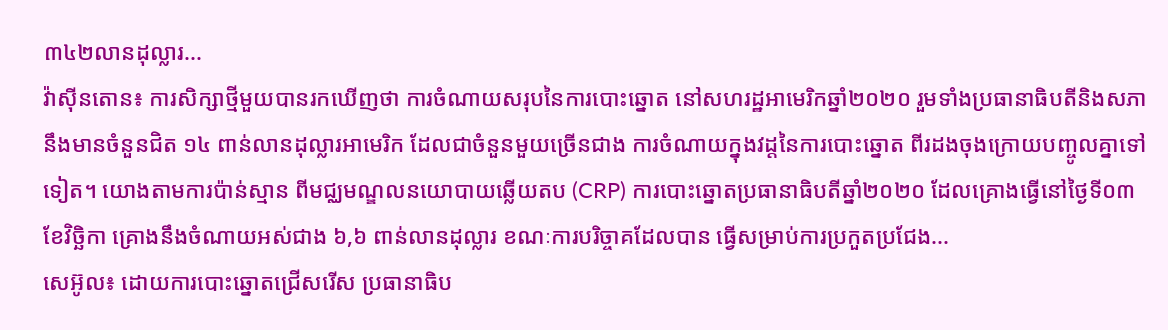៣៤២លានដុល្លារ...
វ៉ាស៊ីនតោន៖ ការសិក្សាថ្មីមួយបានរកឃើញថា ការចំណាយសរុបនៃការបោះឆ្នោត នៅសហរដ្ឋអាមេរិកឆ្នាំ២០២០ រួមទាំងប្រធានាធិបតីនិងសភា នឹងមានចំនួនជិត ១៤ ពាន់លានដុល្លារអាមេរិក ដែលជាចំនួនមួយច្រើនជាង ការចំណាយក្នុងវដ្តនៃការបោះឆ្នោត ពីរដងចុងក្រោយបញ្ចូលគ្នាទៅទៀត។ យោងតាមការប៉ាន់ស្មាន ពីមជ្ឈមណ្ឌលនយោបាយឆ្លើយតប (CRP) ការបោះឆ្នោតប្រធានាធិបតីឆ្នាំ២០២០ ដែលគ្រោងធ្វើនៅថ្ងៃទី០៣ ខែវិច្ឆិកា គ្រោងនឹងចំណាយអស់ជាង ៦,៦ ពាន់លានដុល្លារ ខណៈការបរិច្ចាគដែលបាន ធ្វើសម្រាប់ការប្រកួតប្រជែង...
សេអ៊ូល៖ ដោយការបោះឆ្នោតជ្រើសរើស ប្រធានាធិប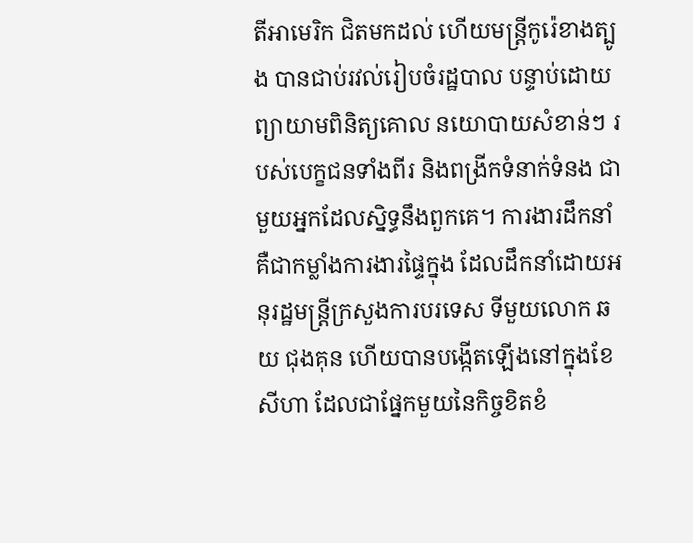តីអាមេរិក ជិតមកដល់ ហើយមន្ត្រីកូរ៉េខាងត្បូង បានជាប់រវល់រៀបចំរដ្ឋបាល បន្ទាប់ដោយព្យាយាមពិនិត្យគោល នយោបាយសំខាន់ៗ របស់បេក្ខជនទាំងពីរ និងពង្រីកទំនាក់ទំនង ជាមួយអ្នកដែលស្និទ្ធនឹងពួកគេ។ ការងារដឹកនាំ គឺជាកម្លាំងការងារផ្ទៃក្នុង ដែលដឹកនាំដោយអនុរដ្ឋមន្រ្តីក្រសួងការបរទេស ទីមួយលោក ឆយ ជុងគុន ហើយបានបង្កើតឡើងនៅក្នុងខែសីហា ដែលជាផ្នែកមួយនៃកិច្ចខិតខំ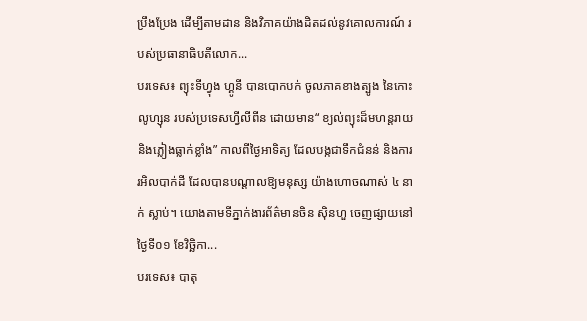ប្រឹងប្រែង ដើម្បីតាមដាន និងវិភាគយ៉ាងដិតដល់នូវគោលការណ៍ របស់ប្រធានាធិបតីលោក...
បរទេស៖ ព្យុះទីហ្វុង ហ្គូនី បានបោកបក់ ចូលភាគខាងត្បូង នៃកោះលូហ្សុន របស់ប្រទេសហ្វីលីពីន ដោយមាន“ ខ្យល់ព្យុះដ៏មហន្តរាយ និងភ្លៀងធ្លាក់ខ្លាំង” កាលពីថ្ងៃអាទិត្យ ដែលបង្កជាទឹកជំនន់ និងការរអិលបាក់ដី ដែលបានបណ្តាលឱ្យមនុស្ស យ៉ាងហោចណាស់ ៤ នាក់ ស្លាប់។ យោងតាមទីភ្នាក់ងារព័ត៌មានចិន ស៊ិនហួ ចេញផ្សាយនៅថ្ងៃទី០១ ខែវិច្ឆិកា...
បរទេស៖ បាតុ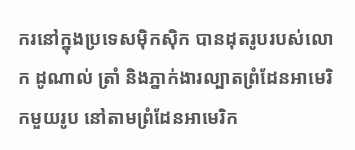ករនៅក្នុងប្រទេសម៉ិកស៊ិក បានដុតរូបរបស់លោក ដូណាល់ ត្រាំ និងភ្នាក់ងារល្បាតព្រំដែនអាមេរិកមួយរូប នៅតាមព្រំដែនអាមេរិក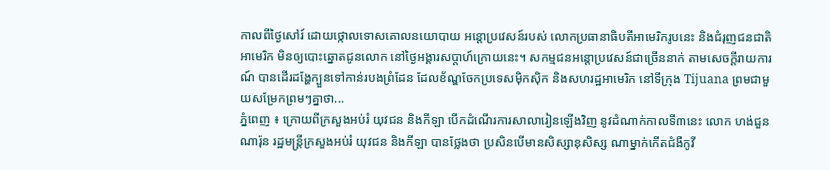កាលពីថ្ងៃសៅរ៍ ដោយថ្កោលទោសគោលនយោបាយ អន្តោប្រវេសន៍របស់ លោកប្រធានាធិបតីអាមេរិករូបនេះ និងជំរុញជនជាតិអាមេរិក មិនឲ្យបោះឆ្នោតជូនលោក នៅថ្ងៃអង្គារសប្ដាហ៍ក្រោយនេះ។ សកម្មជនអន្តោប្រវេសន៍ជាច្រើននាក់ តាមសេចក្តីរាយការណ៍ បានដើរដង្ហែក្បួនទៅកាន់របងព្រំដែន ដែលខ័ណ្ឌចែកប្រទេសម៉ិកស៊ិក និងសហរដ្ឋអាមេរិក នៅទីក្រុង Tijuana ព្រមជាមួយសម្រែកព្រមៗគ្នាថា...
ភ្នំពេញ ៖ ក្រោយពីក្រសួងអប់រំ យុវជន និងកីឡា បើកដំណើរការសាលារៀនឡើងវិញ នូវដំណាក់កាលទី៣នេះ លោក ហង់ជួន ណារ៉ុន រដ្ឋមន្ត្រីក្រសួងអប់រំ យុវជន និងកីឡា បានថ្លែងថា ប្រសិនបើមានសិស្សានុសិស្ស ណាម្នាក់កើតជំងឺកូវី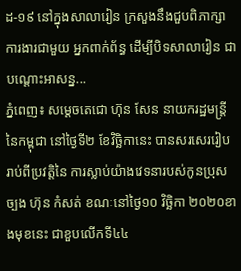ដ-១៩ នៅក្នុងសាលារៀន ក្រសួងនឹងជួបពិភាក្សា ការងារជាមួយ អ្នកពាក់ព័ន្ធ ដើម្បីបិទសាលារៀន ជាបណ្ដោះអាសន្ន...
ភ្នំពេញ៖ សម្ដេចតេជោ ហ៊ុន សែន នាយករដ្ឋមន្រ្តីនៃកម្ពុជា នៅថ្ងៃទី២ ខែវិច្ឆិកានេះ បានសរសេររៀបរាប់ពីប្រវត្តិនៃ ការស្លាប់យ៉ាងវេទនារបស់កូនប្រុសច្បង ហ៊ុន កំសត់ ខណៈនៅថ្ងៃ១០ វិច្ឆិកា ២០២០ខាងមុខនេះ ជាខួបលើកទី៤៤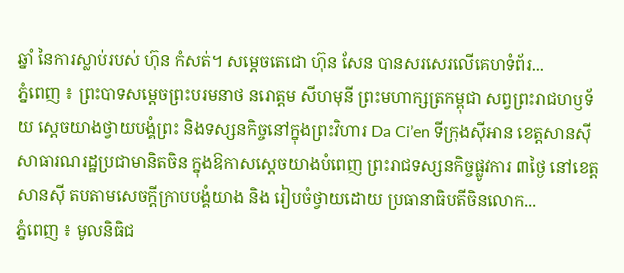ឆ្នាំ នៃការស្លាប់របស់ ហ៊ុន កំសត់។ សម្ដេចតេជោ ហ៊ុន សែន បានសរសេរលើគេហទំព័រ...
ភ្នំពេញ ៖ ព្រះបាទសម្ដេចព្រះបរមនាថ នរោត្តម សីហមុនី ព្រះមហាក្សត្រកម្ពុជា សព្វព្រះរាជហឫទ័យ ស្តេចយាងថ្វាយបង្គំព្រះ និងទស្សនកិច្ចនៅក្នុងព្រះវិហារ Da Ci’en ទីក្រុងស៊ីអាន ខេត្តសានស៊ី សាធារណរដ្ឋប្រជាមានិតចិន ក្នុងឱកាសស្តេចយាងបំពេញ ព្រះរាជទស្សនកិច្ចផ្លូវការ ៣ថ្ងៃ នៅខេត្តសានស៊ី តបតាមសេចក្តីក្រាបបង្គំយាង និង រៀបចំថ្វាយដោយ ប្រធានាធិបតីចិនលោក...
ភ្នំពេញ ៖ មូលនិធិជ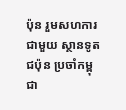ប៉ុន រួមសហការជាមួយ ស្ថានទូតជប៉ុន ប្រចាំកម្ពុជា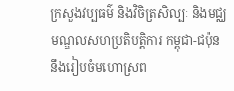ក្រសួងវប្បធម៌ និងវិចិត្រសិល្បៈ និងមជ្ឈមណ្ឌលសហប្រតិបត្តិការ កម្ពុជា-ជប៉ុន នឹងរៀបចំមហោស្រព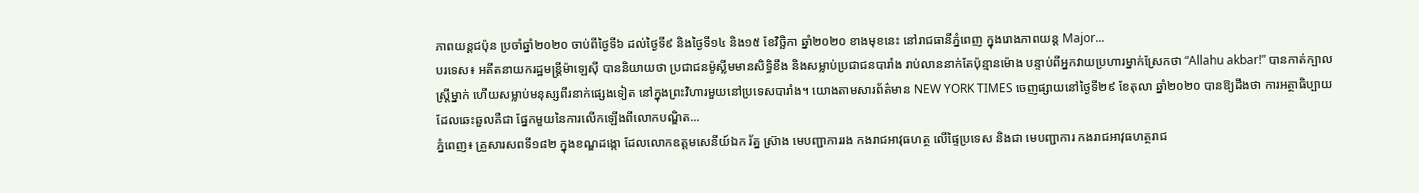ភាពយន្តជប៉ុន ប្រចាំឆ្នាំ២០២០ ចាប់ពីថ្ងៃទី៦ ដល់ថ្ងៃទី៩ និងថ្ងៃទី១៤ និង១៥ ខែវិច្ឆិកា ឆ្នាំ២០២០ ខាងមុខនេះ នៅរាជធានីភ្នំពេញ ក្នុងរោងភាពយន្ត Major...
បរទេស៖ អតីតនាយករដ្ឋមន្រ្តីម៉ាឡេស៊ី បាននិយាយថា ប្រជាជនម៉ូស្លីមមានសិទ្ធិខឹង និងសម្លាប់ប្រជាជនបារាំង រាប់លាននាក់តែប៉ុន្មានម៉ោង បន្ទាប់ពីអ្នកវាយប្រហារម្នាក់ស្រែកថា “Allahu akbar!” បានកាត់ក្បាលស្ត្រីម្នាក់ ហើយសម្លាប់មនុស្សពីរនាក់ផ្សេងទៀត នៅក្នុងព្រះវិហារមួយនៅប្រទេសបារាំង។ យោងតាមសារព័ត៌មាន NEW YORK TIMES ចេញផ្សាយនៅថ្ងៃទី២៩ ខែតុលា ឆ្នាំ២០២០ បានឱ្យដឹងថា ការអត្ថាធិប្បាយដែលឆេះឆួលគឺជា ផ្នែកមួយនៃការលើកឡើងពីលោកបណ្ឌិត...
ភ្នំពេញ៖ គ្រួសារសពទី១៨២ ក្នុងខណ្ឌដង្កោ ដែលលោកឧត្ដមសេនីយ៍ឯក រ័ត្ន ស្រ៊ាង មេបញ្ជាការរង កងរាជអាវុធហត្ថ លើផ្ទៃប្រទេស និងជា មេបញ្ជាការ កងរាជអាវុធហត្ថរាជ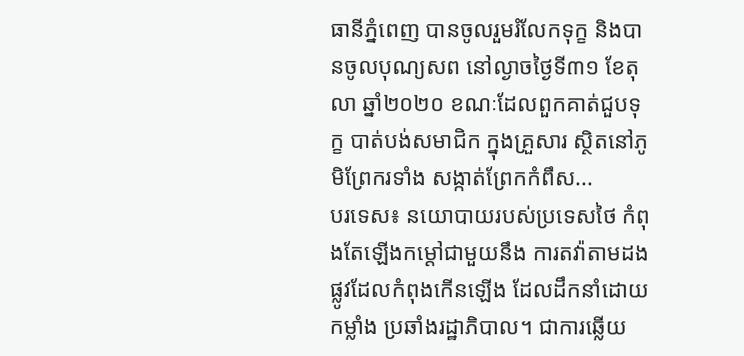ធានីភ្នំពេញ បានចូលរួមរំលែកទុក្ខ និងបានចូលបុណ្យសព នៅល្ងាចថ្ងៃទី៣១ ខែតុលា ឆ្នាំ២០២០ ខណៈដែលពួកគាត់ជួបទុក្ខ បាត់បង់សមាជិក ក្នុងគ្រួសារ ស្ថិតនៅភូមិព្រែករទាំង សង្កាត់ព្រែកកំពឹស...
បរទេស៖ នយោបាយរបស់ប្រទេសថៃ កំពុងតែឡើងកម្តៅជាមួយនឹង ការតវ៉ាតាមដងផ្លូវដែលកំពុងកើនឡើង ដែលដឹកនាំដោយកម្លាំង ប្រឆាំងរដ្ឋាភិបាល។ ជាការឆ្លើយ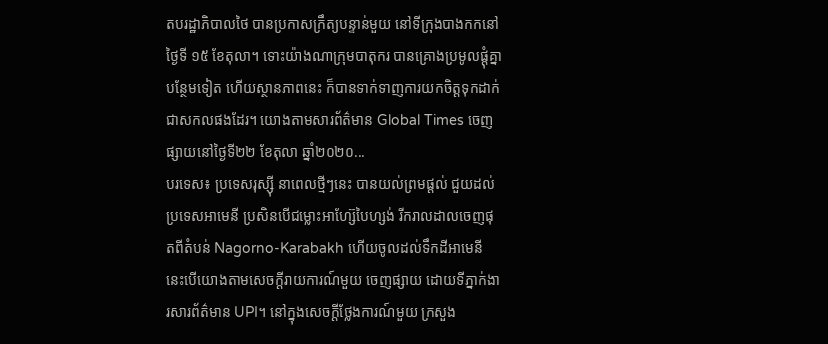តបរដ្ឋាភិបាលថៃ បានប្រកាសក្រឹត្យបន្ទាន់មួយ នៅទីក្រុងបាងកកនៅថ្ងៃទី ១៥ ខែតុលា។ ទោះយ៉ាងណាក្រុមបាតុករ បានគ្រោងប្រមូលផ្តុំគ្នាបន្ថែមទៀត ហើយស្ថានភាពនេះ ក៏បានទាក់ទាញការយកចិត្តទុកដាក់ ជាសកលផងដែរ។ យោងតាមសារព័ត៌មាន Global Times ចេញផ្សាយនៅថ្ងៃទី២២ ខែតុលា ឆ្នាំ២០២០...
បរទេស៖ ប្រទេសរុស្ស៊ី នាពេលថ្មីៗនេះ បានយល់ព្រមផ្តល់ ជួយដល់ប្រទេសអាមេនី ប្រសិនបើជម្លោះអាហ្ស៊ែបៃហ្សង់ រីករាលដាលចេញផុតពីតំបន់ Nagorno-Karabakh ហើយចូលដល់ទឹកដីអាមេនី នេះបើយោងតាមសេចក្តីរាយការណ៍មួយ ចេញផ្សាយ ដោយទីភ្នាក់ងារសារព័ត៌មាន UPI។ នៅក្នុងសេចក្តីថ្លែងការណ៍មួយ ក្រសួង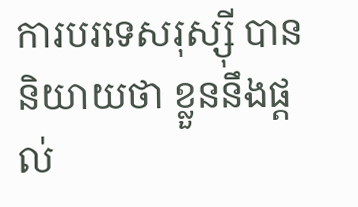ការបរទេសរុស្ស៊ី បាននិយាយថា ខ្លួននឹងផ្តល់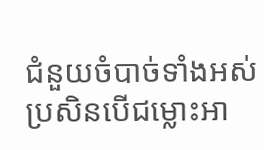ជំនួយចំបាច់ទាំងអស់ ប្រសិនបើជម្លោះអា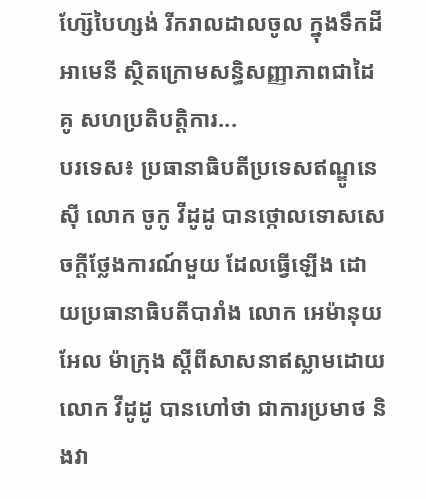ហ្ស៊ែបៃហ្សង់ រីករាលដាលចូល ក្នុងទឹកដីអាមេនី ស្ថិតក្រោមសន្ធិសញ្ញាភាពជាដៃគូ សហប្រតិបត្តិការ...
បរទេស៖ ប្រធានាធិបតីប្រទេសឥណ្ឌូនេស៊ី លោក ចូកូ វីដូដូ បានថ្កោលទោសសេចក្តីថ្លែងការណ៍មួយ ដែលធ្វើឡើង ដោយប្រធានាធិបតីបារាំង លោក អេម៉ានុយអែល ម៉ាក្រុង ស្តីពីសាសនាឥស្លាមដោយលោក វីដូដូ បានហៅថា ជាការប្រមាថ និងវា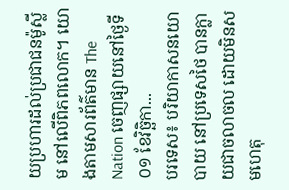យប្រហារដល់ប្រជាជនម៉ូស្លីម នៅលើពិភពលោក។ យោងតាមសារព័ត៌មាន The Nation ចេញផ្សាយនៅថ្ងៃទី០១ ខែវិច្ឆិកា...
បរទេស៖ បរិយាកាសនយោបាយ នៅប្រទេសថៃ បានក្លាយជាចលាចល ដោយមិនសមហេតុ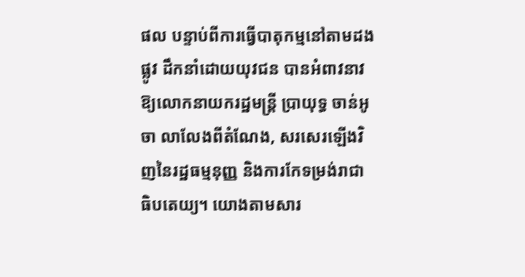ផល បន្ទាប់ពីការធ្វើបាតុកម្មនៅតាមដងផ្លូវ ដឹកនាំដោយយុវជន បានអំពាវនាវ ឱ្យលោកនាយករដ្ឋមន្រ្តី ប្រាយុទ្ធ ចាន់អូចា លាលែងពីតំណែង, សរសេរឡើងវិញនៃរដ្ឋធម្មនុញ្ញ និងការកែទម្រង់រាជាធិបតេយ្យ។ យោងតាមសារ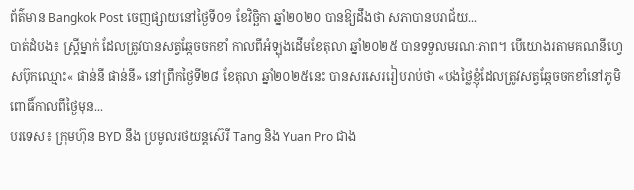ព័ត៌មាន Bangkok Post ចេញផ្សាយនៅថ្ងៃទី០១ ខែវិច្ឆិកា ឆ្នាំ២០២០ បានឱ្យដឹងថា សភាបានបរាជ័យ...
បាត់ដំបង៖ ស្រ្តីម្នាក់ ដែលត្រូវបានសត្វឆ្កែចចកខាំ កាលពីអំឡុងដើមខែតុលា ឆ្នាំ២០២៥ បានទទួលមរណៈភាព។ បើយោងរតាមគណនីហ្វេសប៊ុកឈ្មោះ« ផាន់នី ផាន់នី» នៅព្រឹកថ្ងៃទី២៨ ខែតុលា ឆ្នាំ២០២៥នេះ បានសរសេររៀបរាប់ថា «បងថ្លៃខ្ញុំដែលត្រូវសត្វឆ្កែចចកខាំនៅភូមិពោធិ៍កាលពីថ្ងៃមុន...
បរទេស៖ ក្រុមហ៊ុន BYD នឹង ប្រមូលរថយន្តស៊េរី Tang និង Yuan Pro ជាង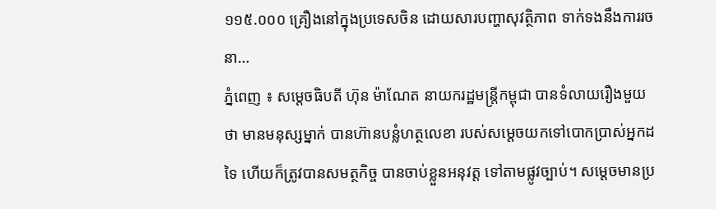១១៥.០០០ គ្រឿងនៅក្នុងប្រទេសចិន ដោយសារបញ្ហាសុវត្ថិភាព ទាក់ទងនឹងការរចនា...
ភ្នំពេញ ៖ សម្តេចធិបតី ហ៊ុន ម៉ាណែត នាយករដ្ឋមន្រ្តីកម្ពុជា បានទំលាយរឿងមួយថា មានមនុស្សម្នាក់ បានហ៊ានបន្លំហត្ថលេខា របស់សម្ដេចយកទៅបោកប្រាស់អ្នកដទៃ ហើយក៏ត្រូវបានសមត្ថកិច្ច បានចាប់ខ្លួនអនុវត្ត ទៅតាមផ្លូវច្បាប់។ សម្ដេចមានប្រ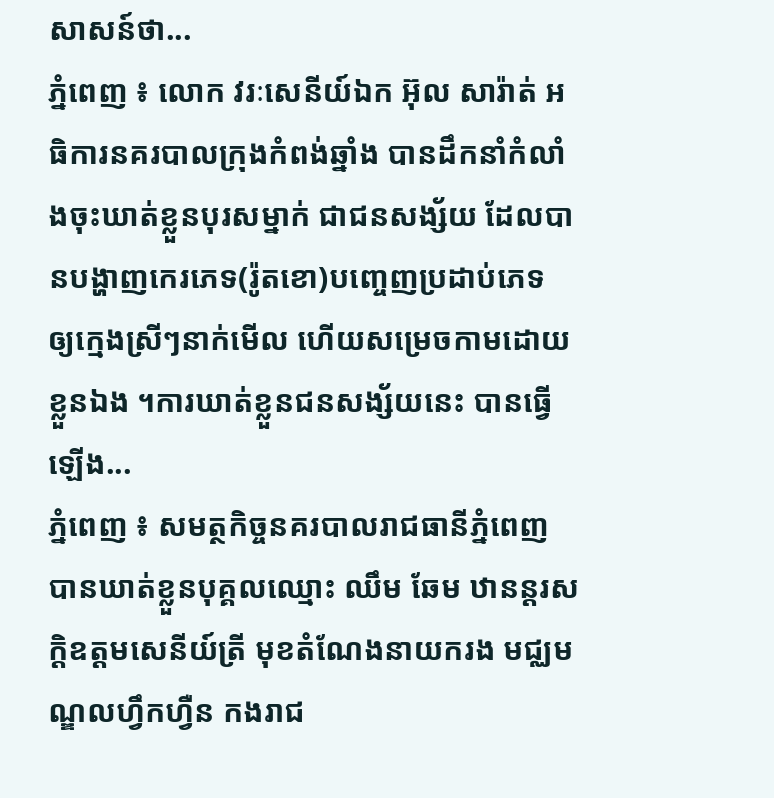សាសន៍ថា...
ភ្នំពេញ ៖ លោក វរៈសេនីយ៍ឯក អ៊ុល សារ៉ាត់ អធិការនគរបាលក្រុងកំពង់ឆ្នាំង បានដឹកនាំកំលាំងចុះឃាត់ខ្លួនបុរសម្នាក់ ជាជនសង្ស័យ ដែលបានបង្ហាញកេរភេទ(រ៉ូតខោ)បញ្ចេញប្រដាប់ភេទ ឲ្យក្មេងស្រីៗនាក់មើល ហើយសម្រេចកាមដោយខ្លួនឯង ។ការឃាត់ខ្លួនជនសង្ស័យនេះ បានធ្វើឡើង...
ភ្នំពេញ ៖ សមត្ថកិច្ចនគរបាលរាជធានីភ្នំពេញ បានឃាត់ខ្លួនបុគ្គលឈ្មោះ ឈឹម ឆែម ឋានន្តរសក្តិឧត្តមសេនីយ៍ត្រី មុខតំណែងនាយករង មជ្ឈមណ្ឌលហ្វឹកហ្វឺន កងរាជ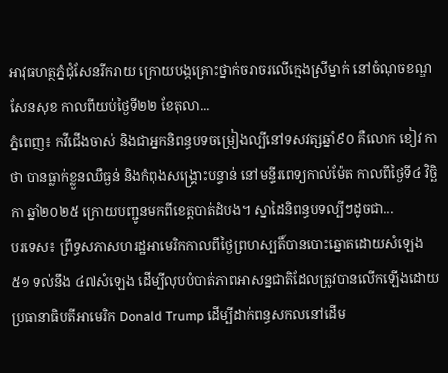អាវុធហត្ថភ្នំជុំសែនរីករាយ ក្រោយបង្កគ្រោះថ្នាក់ចរាចរលើក្មេងស្រីម្នាក់ នៅចំណុចខណ្ឌសែនសុខ កាលពីយប់ថ្ងៃទី២២ ខែតុលា...
ភ្នំពេញ៖ កវីជើងចាស់ និងជាអ្នកនិពន្ធបទចម្រៀងល្បីនៅទសវត្សឆ្នាំ៩០ គឺលោក ខៀវ កាថា បានធ្លាក់ខ្លួនឈឺធ្ងន់ និងកំពុងសង្គ្រោះបន្ទាន់ នៅមន្ទីរពេទ្យកាល់ម៉ែត កាលពីថ្ងៃទី៤ វិច្ឆិកា ឆ្នាំ២០២៥ ក្រោយបញ្ជូនមកពីខេត្តបាត់ដំបង។ ស្នាដៃនិពន្ធបទល្បីៗដូចជា...
បរទេស៖ ព្រឹទ្ធសភាសហរដ្ឋអាមេរិកកាលពីថ្ងៃព្រហស្បតិ៍បានបោះឆ្នោតដោយសំឡេង ៥១ ទល់នឹង ៤៧សំឡេង ដើម្បីលុបបំបាត់ភាពអាសន្នជាតិដែលត្រូវបានលើកឡើងដោយប្រធានាធិបតីអាមេរិក Donald Trump ដើម្បីដាក់ពន្ធសកលនៅដើម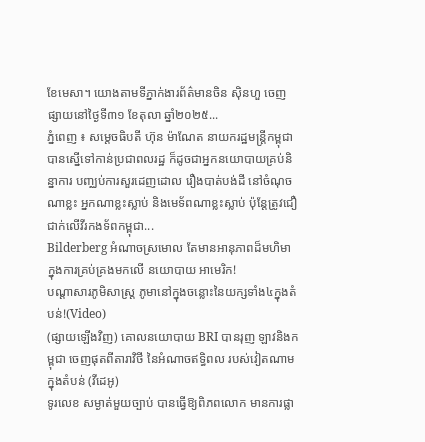ខែមេសា។ យោងតាមទីភ្នាក់ងារព័ត៌មានចិន ស៊ិនហួ ចេញផ្សាយនៅថ្ងៃទី៣១ ខែតុលា ឆ្នាំ២០២៥...
ភ្នំពេញ ៖ សម្តេចធិបតី ហ៊ុន ម៉ាណែត នាយករដ្ឋមន្រ្តីកម្ពុជា បានស្នើទៅកាន់ប្រជាពលរដ្ឋ ក៏ដូចជាអ្នកនយោបាយគ្រប់និន្នាការ បញ្ឈប់ការសួរដេញដោល រឿងបាត់បង់ដី នៅចំណុចណាខ្លះ អ្នកណាខ្លះស្លាប់ និងមេទ័ពណាខ្លះស្លាប់ ប៉ុន្តែត្រូវជឿជាក់លើវីរកងទ័ពកម្ពុជា...
Bilderberg អំណាចស្រមោល តែមានអានុភាពដ៏មហិមា ក្នុងការគ្រប់គ្រងមកលើ នយោបាយ អាមេរិក!
បណ្ដាសារភូមិសាស្រ្ត ភូមានៅក្នុងចន្លោះនៃយក្សទាំង៤ក្នុងតំបន់!(Video)
(ផ្សាយឡើងវិញ) គោលនយោបាយ BRI បានរុញ ឡាវនិងកម្ពុជា ចេញផុតពីតារាវិថី នៃអំណាចឥទ្ធិពល របស់វៀតណាម ក្នុងតំបន់ (វីដេអូ)
ទូរលេខ សម្ងាត់មួយច្បាប់ បានធ្វើឱ្យពិភពលោក មានការផ្លា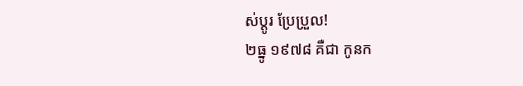ស់ប្ដូរ ប្រែប្រួល!
២ធ្នូ ១៩៧៨ គឺជា កូនក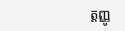ត្តញ្ញូ